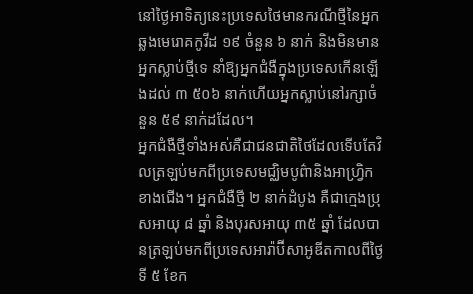នៅថ្ងៃអាទិត្យនេះប្រទេសថៃមានករណីថ្មីនៃអ្នកឆ្លងមេរោគកូវីដ ១៩ ចំនួន ៦ នាក់ និងមិនមានអ្នកស្លាប់ថ្មីទេ នាំឱ្យអ្នកជំងឺក្នុងប្រទេសកើនឡើងដល់ ៣ ៥០៦ នាក់ហើយអ្នកស្លាប់នៅរក្សាចំនួន ៥៩ នាក់ដដែល។
អ្នកជំងឺថ្មីទាំងអស់គឺជាជនជាតិថៃដែលទើបតែវិលត្រឡប់មកពីប្រទេសមជ្ឈិមបូព៌ានិងអាហ្វ្រិកខាងជើង។ អ្នកជំងឺថ្មី ២ នាក់ដំបូង គឺជាក្មេងប្រុសអាយុ ៨ ឆ្នាំ និងបុរសអាយុ ៣៥ ឆ្នាំ ដែលបានត្រឡប់មកពីប្រទេសអារ៉ាប៊ីសាអូឌីតកាលពីថ្ងៃទី ៥ ខែក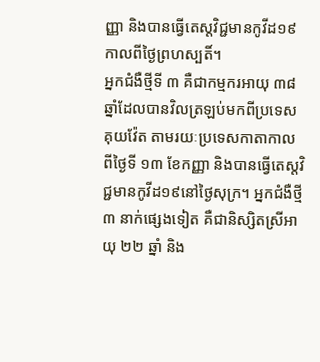ញ្ញា និងបានធ្វើតេស្តវិជ្ជមានកូវីដ១៩កាលពីថ្ងៃព្រហស្បតិ៍។
អ្នកជំងឺថ្មីទី ៣ គឺជាកម្មករអាយុ ៣៨ ឆ្នាំដែលបានវិលត្រឡប់មកពីប្រទេសគុយវ៉ែត តាមរយៈប្រទេសកាតាកាលពីថ្ងៃទី ១៣ ខែកញ្ញា និងបានធ្វើតេស្តវិជ្ជមានកូវីដ១៩នៅថ្ងៃសុក្រ។ អ្នកជំងឺថ្មី ៣ នាក់ផ្សេងទៀត គឺជានិស្សិតស្រីអាយុ ២២ ឆ្នាំ និង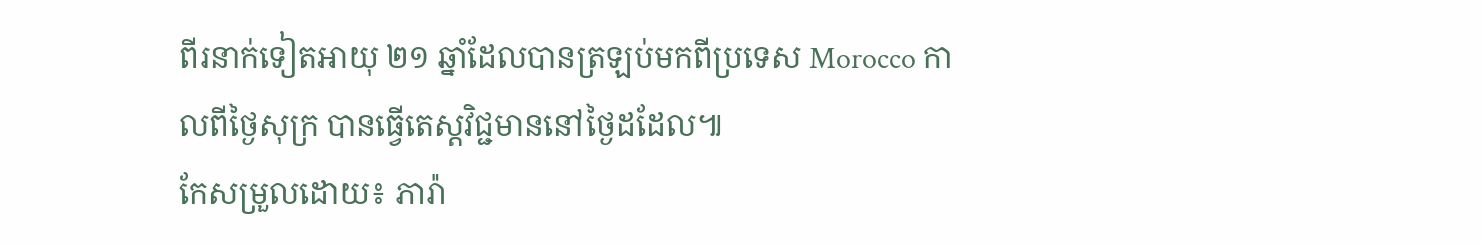ពីរនាក់ទៀតអាយុ ២១ ឆ្នាំដែលបានត្រឡប់មកពីប្រទេស Morocco កាលពីថ្ងៃសុក្រ បានធ្វើតេស្តវិជ្ជមាននៅថ្ងៃដដែល៕
កែសម្រួលដោយ៖ ភារ៉ា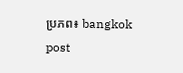ប្រភព៖ bangkok post